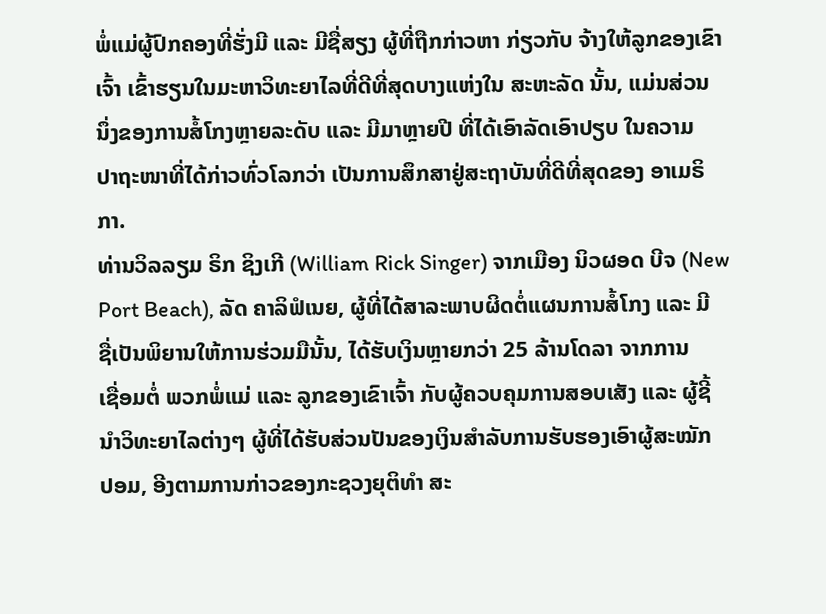ພໍ່ແມ່ຜູ້ປົກຄອງທີ່ຮັ່ງມີ ແລະ ມີຊື່ສຽງ ຜູ້ທີ່ຖືກກ່າວຫາ ກ່ຽວກັບ ຈ້າງໃຫ້ລູກຂອງເຂົາ
ເຈົ້າ ເຂົ້າຮຽນໃນມະຫາວິທະຍາໄລທີ່ດີທີ່ສຸດບາງແຫ່ງໃນ ສະຫະລັດ ນັ້ນ, ແມ່ນສ່ວນ
ນຶ່ງຂອງການສໍ້ໂກງຫຼາຍລະດັບ ແລະ ມີມາຫຼາຍປີ ທີ່ໄດ້ເອົາລັດເອົາປຽບ ໃນຄວາມ
ປາຖະໜາທີ່ໄດ້ກ່າວທົ່ວໂລກວ່າ ເປັນການສຶກສາຢູ່ສະຖາບັນທີ່ດີທີ່ສຸດຂອງ ອາເມຣິ
ກາ.
ທ່ານວິລລຽມ ຣິກ ຊິງເກີ (William Rick Singer) ຈາກເມືອງ ນິວຜອດ ບີຈ (New
Port Beach), ລັດ ຄາລິຟໍເນຍ, ຜູ້ທີ່ໄດ້ສາລະພາບຜິດຕໍ່ແຜນການສໍ້ໂກງ ແລະ ມີ
ຊື່ເປັນພິຍານໃຫ້ການຮ່ວມມືນັ້ນ, ໄດ້ຮັບເງິນຫຼາຍກວ່າ 25 ລ້ານໂດລາ ຈາກການ
ເຊື່ອມຕໍ່ ພວກພໍ່ແມ່ ແລະ ລູກຂອງເຂົາເຈົ້າ ກັບຜູ້ຄວບຄຸມການສອບເສັງ ແລະ ຜູ້ຊີ້
ນຳວິທະຍາໄລຕ່າງໆ ຜູ້ທີ່ໄດ້ຮັບສ່ວນປັນຂອງເງິນສຳລັບການຮັບຮອງເອົາຜູ້ສະໝັກ
ປອມ, ອີງຕາມການກ່າວຂອງກະຊວງຍຸຕິທຳ ສະ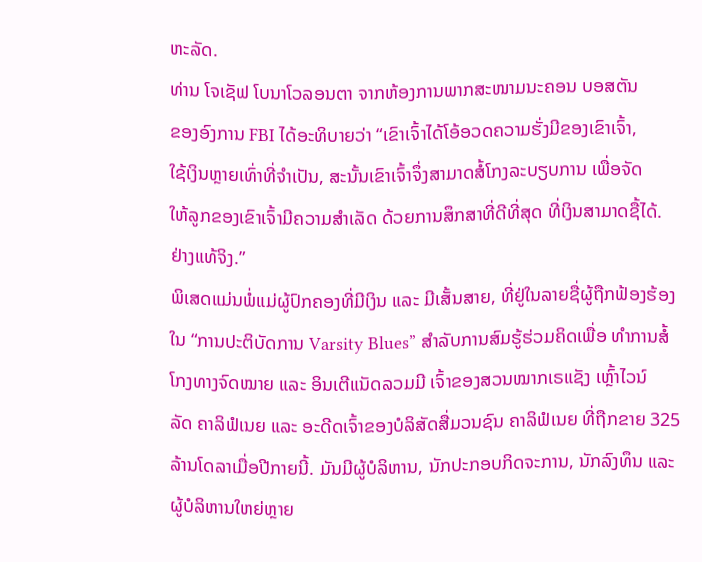ຫະລັດ.
ທ່ານ ໂຈເຊັຟ ໂບນາໂວລອນຕາ ຈາກຫ້ອງການພາກສະໜາມນະຄອນ ບອສຕັນ
ຂອງອົງການ FBI ໄດ້ອະທິບາຍວ່າ “ເຂົາເຈົ້າໄດ້ໂອ້ອວດຄວາມຮັ່ງມີຂອງເຂົາເຈົ້າ,
ໃຊ້ເງິນຫຼາຍເທົ່າທີ່ຈຳເປັນ, ສະນັ້ນເຂົາເຈົ້າຈຶ່ງສາມາດສໍ້ໂກງລະບຽບການ ເພື່ອຈັດ
ໃຫ້ລູກຂອງເຂົາເຈົ້າມີຄວາມສຳເລັດ ດ້ວຍການສຶກສາທີ່ດີທີ່ສຸດ ທີ່ເງິນສາມາດຊື້ໄດ້.
ຢ່າງແທ້ຈິງ.”
ພິເສດແມ່ນພໍ່ແມ່ຜູ້ປົກຄອງທີ່ມີເງິນ ແລະ ມີເສັ້ນສາຍ, ທີ່ຢູ່ໃນລາຍຊື່ຜູ້ຖືກຟ້ອງຮ້ອງ
ໃນ “ການປະຕິບັດການ Varsity Blues” ສຳລັບການສົມຮູ້ຮ່ວມຄິດເພື່ອ ທຳການສໍ້
ໂກງທາງຈົດໝາຍ ແລະ ອິນເຕີແນັດລວມມີ ເຈົ້າຂອງສວນໝາກເຣແຊັງ ເຫຼົ້າໄວນ໌
ລັດ ຄາລິຟໍເນຍ ແລະ ອະດີດເຈົ້າຂອງບໍລິສັດສື່ມວນຊົນ ຄາລິຟໍເນຍ ທີ່ຖືກຂາຍ 325
ລ້ານໂດລາເມື່ອປີກາຍນີ້. ມັນມີຜູ້ບໍລິຫານ, ນັກປະກອບກິດຈະການ, ນັກລົງທຶນ ແລະ
ຜູ້ບໍລິຫານໃຫຍ່ຫຼາຍ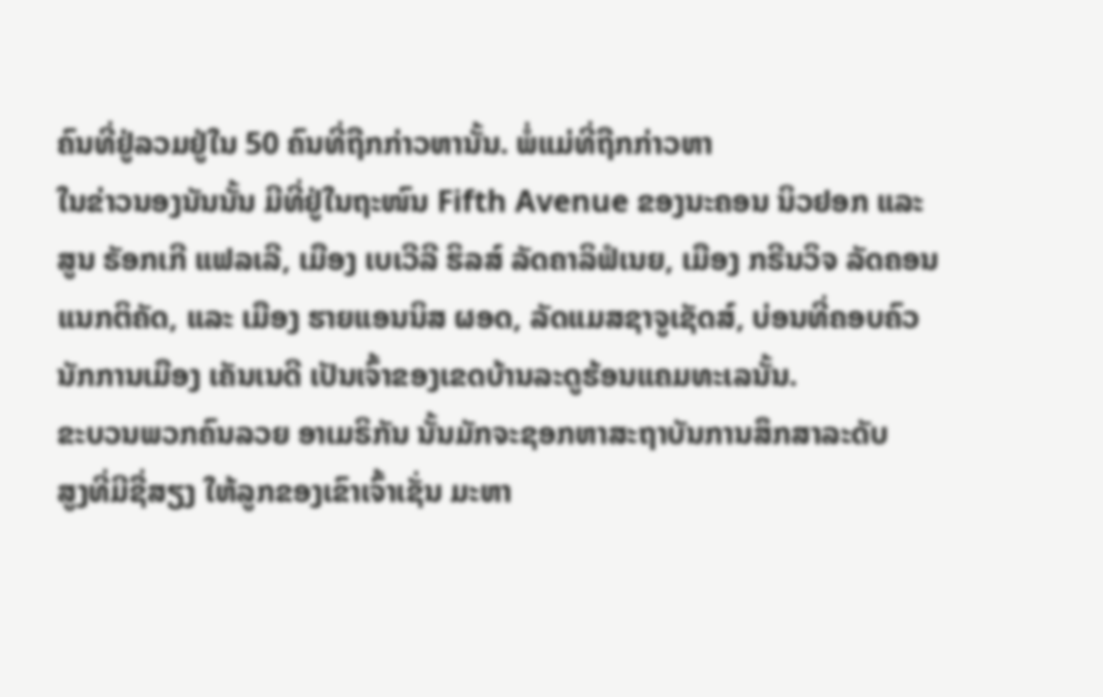ຄົນທີ່ຢູ່ລວມຢູ່ໃນ 50 ຄົນທີ່ຖືກກ່າວຫານັ້ນ. ພໍ່ແມ່ທີ່ຖືກກ່າວຫາ
ໃນຂ່າວນອງນັນນັ້ນ ມີທີ່ຢູ່ໃນຖະໜົນ Fifth Avenue ຂອງນະຄອນ ນິວຢອກ ແລະ
ສູນ ຣັອກເກີ ແຟລເລີ, ເມືອງ ເບເວີລີ ຮິລສ໌ ລັດຄາລິຟໍເນຍ, ເມືອງ ກຣີນວິຈ ລັດຄອນ
ແນກຕິຄັດ, ແລະ ເມືອງ ຮາຍແອນນິສ ຜອດ, ລັດແມສຊາຈູເຊັດສ໌, ບ່ອນທີ່ຄອບຄົວ
ນັກການເມືອງ ເຄັນເນດີ ເປັນເຈົ້າຂອງເຂດບ້ານລະດູຮ້ອນແຄມທະເລນັ້ນ.
ຂະບວນພວກຄົນລວຍ ອາເມຣິກັນ ນັ້ນມັກຈະຊອກຫາສະຖາບັນການສຶກສາລະດັບ
ສູງທີ່ມີຊື່ສຽງ ໃຫ້ລູກຂອງເຂົາເຈົ້າເຊັ່ນ ມະຫາ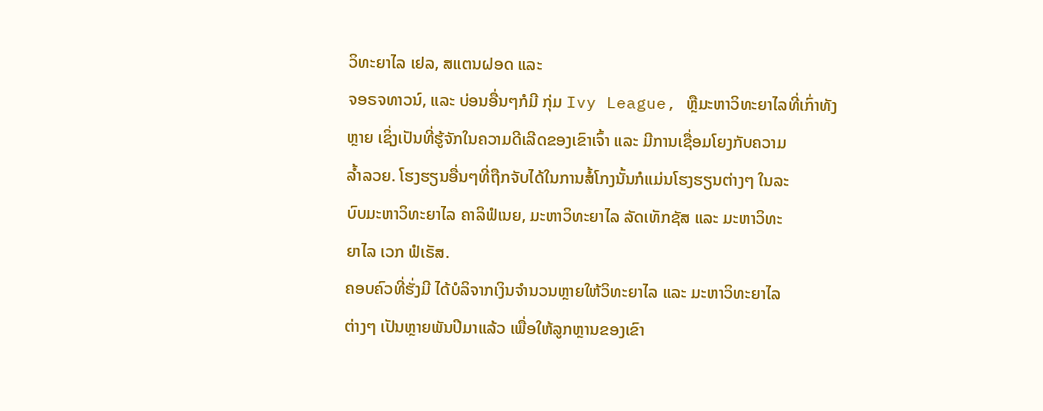ວິທະຍາໄລ ເຢລ, ສແຕນຝອດ ແລະ
ຈອຣຈທາວນ໌, ແລະ ບ່ອນອື່ນໆກໍມີ ກຸ່ມ Ivy League, ຫຼືມະຫາວິທະຍາໄລທີ່ເກົ່າທັງ
ຫຼາຍ ເຊິ່ງເປັນທີ່ຮູ້ຈັກໃນຄວາມດີເລີດຂອງເຂົາເຈົ້າ ແລະ ມີການເຊື່ອມໂຍງກັບຄວາມ
ລ້ຳລວຍ. ໂຮງຮຽນອື່ນໆທີ່ຖືກຈັບໄດ້ໃນການສໍ້ໂກງນັ້ນກໍແມ່ນໂຮງຮຽນຕ່າງໆ ໃນລະ
ບົບມະຫາວິທະຍາໄລ ຄາລິຟໍເນຍ, ມະຫາວິທະຍາໄລ ລັດເທັກຊັສ ແລະ ມະຫາວິທະ
ຍາໄລ ເວກ ຟໍເຣັສ.
ຄອບຄົວທີ່ຮັ່ງມີ ໄດ້ບໍລິຈາກເງິນຈຳນວນຫຼາຍໃຫ້ວິທະຍາໄລ ແລະ ມະຫາວິທະຍາໄລ
ຕ່າງໆ ເປັນຫຼາຍພັນປີມາແລ້ວ ເພື່ອໃຫ້ລູກຫຼານຂອງເຂົາ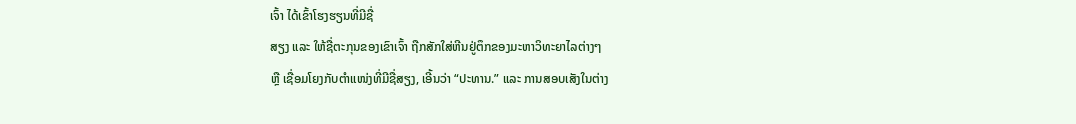ເຈົ້າ ໄດ້ເຂົ້າໂຮງຮຽນທີ່ມີຊື່
ສຽງ ແລະ ໃຫ້ຊື່ຕະກຸນຂອງເຂົາເຈົ້າ ຖືກສັກໃສ່ຫີນຢູ່ຕຶກຂອງມະຫາວິທະຍາໄລຕ່າງໆ
ຫຼື ເຊື່ອມໂຍງກັບຕຳແໜ່ງທີ່ມີຊື່ສຽງ, ເອີ້ນວ່າ “ປະທານ.” ແລະ ການສອບເສັງໃນຕ່າງ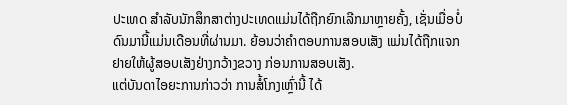ປະເທດ ສຳລັບນັກສຶກສາຕ່າງປະເທດແມ່ນໄດ້ຖືກຍົກເລີກມາຫຼາຍຄັ້ງ, ເຊັ່ນເມື່ອບໍ່
ດົນມານີ້ແມ່ນເດືອນທີ່ຜ່ານມາ. ຍ້ອນວ່າຄຳຕອບການສອບເສັງ ແມ່ນໄດ້ຖືກແຈກ
ຢາຍໃຫ້ຜູ້ສອບເສັງຢ່າງກວ້າງຂວາງ ກ່ອນການສອບເສັງ.
ແຕ່ບັນດາໄອຍະການກ່າວວ່າ ການສໍ້ໂກງເຫຼົ່ານີ້ ໄດ້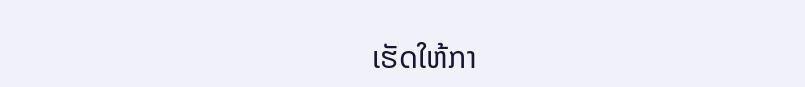ເຮັດໃຫ້ກາ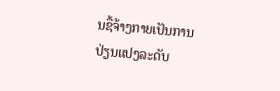ນຊື້ຈ້າງກາຍເປັນການ
ປ່ຽນແປງລະດັບ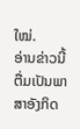ໃໝ່.
ອ່ານຂ່າວນີ້ຕື່ມເປັນພາສາອັງກິດ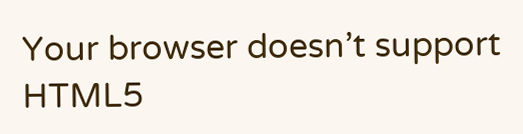Your browser doesn’t support HTML5